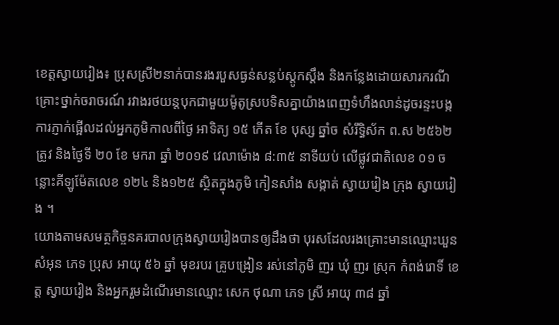ខេត្តស្វាយរៀង៖ ប្រុសស្រី២នាក់បានរងរបួសធ្ងន់សន្លប់ស្ដូកស្ដឹង និងកន្លែងដោយសារករណីគ្រោះថ្នាក់ចរាចរណ៍ រវាងរថយន្តបុកជាមួយម៉ូតូស្របទិសគ្នាយ៉ាងពេញទំហឹងលាន់ដូចរន្ទះបង្កការភ្ញាក់ផ្អើលដល់អ្នកភូមិកាលពីថ្ងៃ អាទិត្យ ១៥ កើត ខែ បុស្ស ឆ្នាំច សំរឹទ្ធិស័ក ព.ស ២៥៦២ ត្រូវ និងថ្ងៃទី ២០ ខែ មករា ឆ្នាំ ២០១៩ វេលាម៉ោង ៨:៣៥ នាទីយប់ លើផ្លូវជាតិលេខ ០១ ចន្លោះគីឡូម៉ែតលេខ ១២៤ និង១២៥ ស្ថិតក្នុងភូមិ កៀនសាំង សង្កាត់ ស្វាយរៀង ក្រុង ស្វាយរៀង ។
យោងតាមសមត្ថកិច្ចនគរបាលក្រុងស្វាយរៀងបានឲ្យដឹងថា បុរសដែលរងគ្រោះមានឈ្មោះឃួន សំអុន ភេទ ប្រុស អាយុ ៥៦ ឆ្នាំ មុខរបរ គ្រូបង្រៀន រស់នៅភូមិ ញរ ឃុំ ញរ ស្រុក កំពង់រោទិ៍ ខេត្ត ស្វាយរៀង និងអ្នករួមដំណើរមានឈ្មោះ សេក ថុណា ភេទ ស្រី អាយុ ៣៨ ឆ្នាំ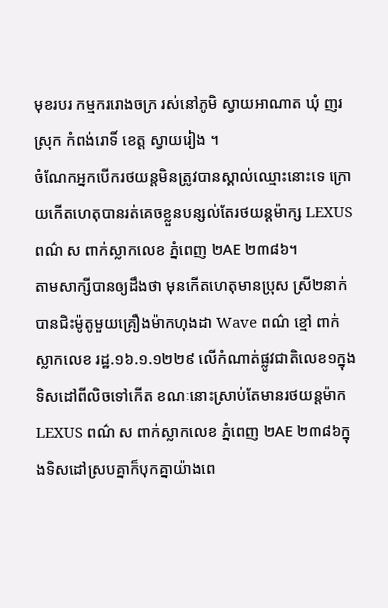មុខរបរ កម្មកររោងចក្រ រស់នៅភូមិ ស្វាយអាណាត ឃុំ ញរ ស្រុក កំពង់រោទិ៍ ខេត្ត ស្វាយរៀង ។
ចំណែកអ្នកបើករថយន្តមិនត្រូវបានស្គាល់ឈ្មោះនោះទេ ក្រោយកើតហេតុបានរត់គេចខ្លួនបន្សល់តែរថយន្ដម៉ាក្ស LEXUS ពណ៌ ស ពាក់ស្លាកលេខ ភ្នំពេញ ២AE ២៣៨៦។
តាមសាក្សីបានឲ្យដឹងថា មុនកើតហេតុមានប្រុស ស្រី២នាក់ បានជិះម៉ូតូមួយគ្រឿងម៉ាកហុងដា Wave ពណ៌ ខ្មៅ ពាក់ស្លាកលេខ រដ្ឋ.១៦.១.១២២៩ លើកំណាត់ផ្លូវជាតិលេខ១ក្នុងទិសដៅពីលិចទៅកើត ខណៈនោះស្រាប់តែមានរថយន្ដម៉ាក LEXUS ពណ៌ ស ពាក់ស្លាកលេខ ភ្នំពេញ ២AE ២៣៨៦ក្នុងទិសដៅស្របគ្នាក៏បុកគ្នាយ៉ាងពេ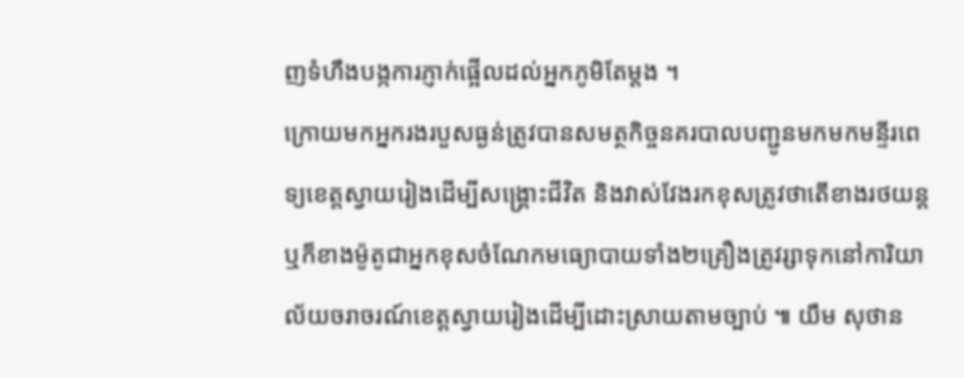ញទំហឹងបង្កការភ្ញាក់ផ្អើលដល់អ្នកភូមិតែម្ដង ។
ក្រោយមកអ្នករងរបួសធ្ងន់ត្រូវបានសមត្ថកិច្ចនគរបាលបញ្ជូនមកមកមន្ទីរពេទ្យខេត្តស្វាយរៀងដើម្បីសង្គ្រោះជីវិត និងវាស់វែងរកខុសត្រូវថាតើខាងរថយន្តឬក៏ខាងម៉ូតូជាអ្នកខុសចំណែកមធ្យោបាយទាំង២គ្រឿងត្រូវរ្សាទុកនៅការិយាល័យចរាចរណ៍ខេត្តស្វាយរៀងដើម្បីដោះស្រាយតាមច្បាប់ ៕ យឹម សុថាន